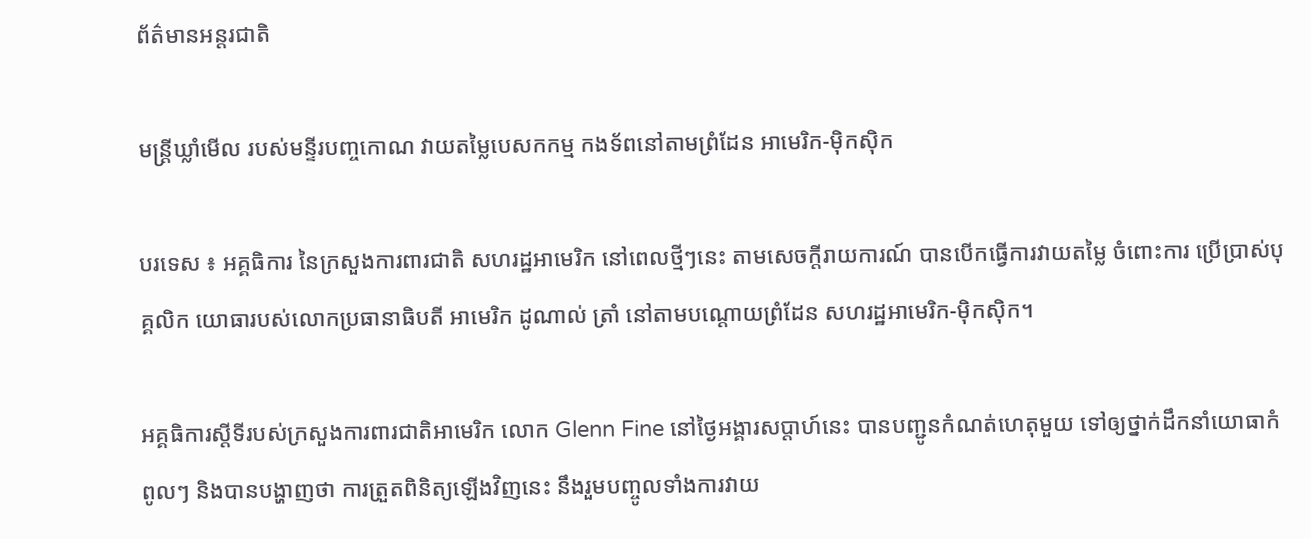ព័ត៌មានអន្តរជាតិ

មន្ត្រីឃ្លាំមើល របស់មន្ទីរបញ្ចកោណ វាយតម្លៃបេសកកម្ម កងទ័ពនៅតាមព្រំដែន អាមេរិក-ម៉ិកស៊ិក

បរទេស ៖ អគ្គធិការ នៃក្រសួងការពារជាតិ សហរដ្ឋអាមេរិក នៅពេលថ្មីៗនេះ តាមសេចក្តីរាយការណ៍ បានបើកធ្វើការវាយតម្លៃ ចំពោះការ ប្រើប្រាស់បុគ្គលិក យោធារបស់លោកប្រធានាធិបតី អាមេរិក ដូណាល់ ត្រាំ នៅតាមបណ្ដោយព្រំដែន សហរដ្ឋអាមេរិក-ម៉ិកស៊ិក។

អគ្គធិការស្តីទីរបស់ក្រសួងការពារជាតិអាមេរិក លោក Glenn Fine នៅថ្ងៃអង្គារសប្ដាហ៍នេះ បានបញ្ជូនកំណត់ហេតុមួយ ទៅឲ្យថ្នាក់ដឹកនាំយោធាកំពូលៗ និងបានបង្ហាញថា ការត្រួតពិនិត្យឡើងវិញនេះ នឹងរួមបញ្ចូលទាំងការវាយ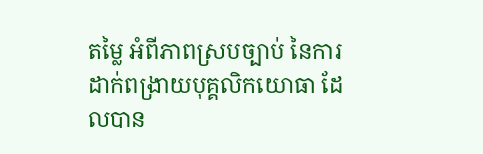តម្លៃ អំពីភាពស្របច្បាប់ នៃការដាក់ពង្រាយបុគ្គលិកយោធា ដែលបាន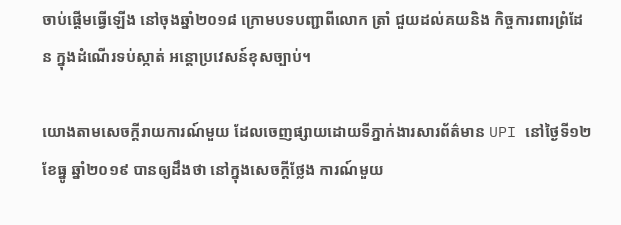ចាប់ផ្តើមធ្វើឡើង នៅចុងឆ្នាំ២០១៨ ក្រោមបទបញ្ជាពីលោក ត្រាំ ជួយដល់គយនិង កិច្ចការពារព្រំដែន ក្នុងដំណើរទប់ស្កាត់ អន្តោប្រវេសន៍ខុសច្បាប់។

យោងតាមសេចក្តីរាយការណ៍មួយ ដែលចេញផ្សាយដោយទីភ្នាក់ងារសារព័ត៌មាន UPI នៅថ្ងៃទី១២ ខែធ្នូ ឆ្នាំ២០១៩ បានឲ្យដឹងថា នៅក្នុងសេចក្តីថ្លែង ការណ៍មួយ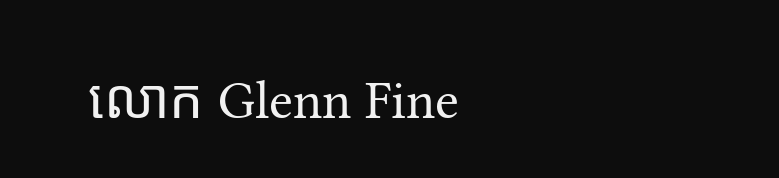លោក Glenn Fine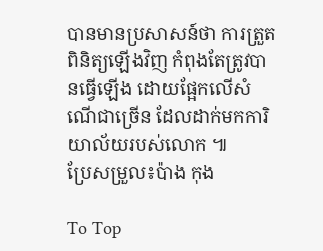បានមានប្រសាសន៍ថា ការត្រួតពិនិត្យឡើងវិញ កំពុងតែត្រូវបានធ្វើឡើង ដោយផ្អែកលើសំណើជាច្រើន ដែលដាក់មកការិយាល័យរបស់លោក ៕
ប្រែសម្រួល៖ប៉ាង កុង

To Top